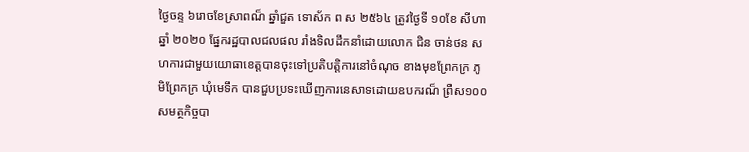ថ្ងៃចន្ទ ៦រោចខែស្រាពណ៏ ឆ្នាំជួត ទោស័ក ព ស ២៥៦៤ ត្រូវថ្ងៃទី ១០ខែ សីហា ឆ្នាំ ២០២០ ផ្នែករដ្ឋបាលជលផល រាំងទិលដឹកនាំដោយលោក ជិន ចាន់ថន សហការជាមួយយោធាខេត្តបានចុះទៅប្រតិបត្តិការនៅចំណុច ខាងមុខព្រែកក្រ ភូមិព្រែកក្រ ឃុំមេទឹក បានជួបប្រទះឃើញការនេសាទដោយឧបករណ៏ ព្រឺស១០០ សមត្ថកិច្ចបា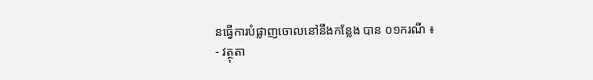នធ្វើការបំផ្លាញចោលនៅនឹងកន្លែង បាន ០១ករណី ៖
- វត្ថុតា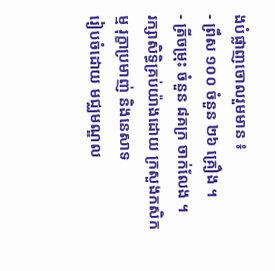ងបំផ្លាញចោលរួមមាន ៖
- ព្រឹស ១០០ ចំនួន ២៦ គ្រឿង ។
- ត្រីចម្រុះ ចំនួន ៨គក្រ ចាក់លែង ។
រក្សាសិទិ្ធគ្រប់យ៉ាងដោយ ក្រសួងកសិកម្ម រុក្ខាប្រមាញ់ និងនេសាទ
រៀបចំដោយ មជ្ឈមណ្ឌល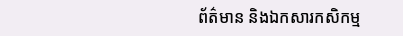ព័ត៌មាន និងឯកសារកសិកម្ម